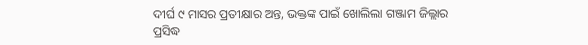ଦୀର୍ଘ ୯ ମାସର ପ୍ରତୀକ୍ଷାର ଅନ୍ତ, ଭକ୍ତଙ୍କ ପାଇଁ ଖୋଲିଲା ଗଞ୍ଜାମ ଜିଲ୍ଲାର ପ୍ରସିଦ୍ଧ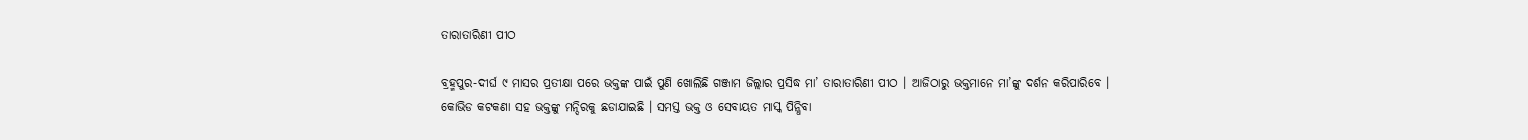ତାରାତାରିଣୀ ପୀଠ

ବ୍ରହ୍ମପୁର-ଦୀର୍ଘ ୯ ମାସର ପ୍ରତୀକ୍ଷା ପରେ ଭକ୍ତଙ୍କ ପାଇଁ ପୁଣି ଖୋଲିଛି ଗଞ୍ଜାମ ଜିଲ୍ଲାର ପ୍ରସିଦ୍ଧ ମା’ ତାରାତାରିଣୀ ପୀଠ । ଆଜିଠାରୁ ଭକ୍ତମାନେ ମା’ଙ୍କୁ ଦର୍ଶନ କରିପାରିବେ । କୋଭିଡ କଟକଣା ସହ ଭକ୍ତଙ୍କୁ ମନ୍ଦିରକୁ ଛଡାଯାଇଛି । ସମସ୍ତ ଭକ୍ତ ଓ ସେବାୟତ ମାସ୍କ ପିନ୍ଧିବା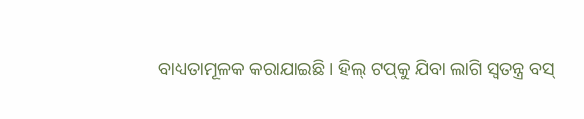ବାଧ୍ୟତାମୂଳକ କରାଯାଇଛି । ହିଲ୍ ଟପ୍‌କୁ ଯିବା ଲାଗି ସ୍ୱତନ୍ତ୍ର ବସ୍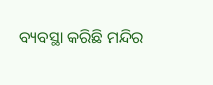ବ୍ୟବସ୍ଥା କରିଛି ମନ୍ଦିର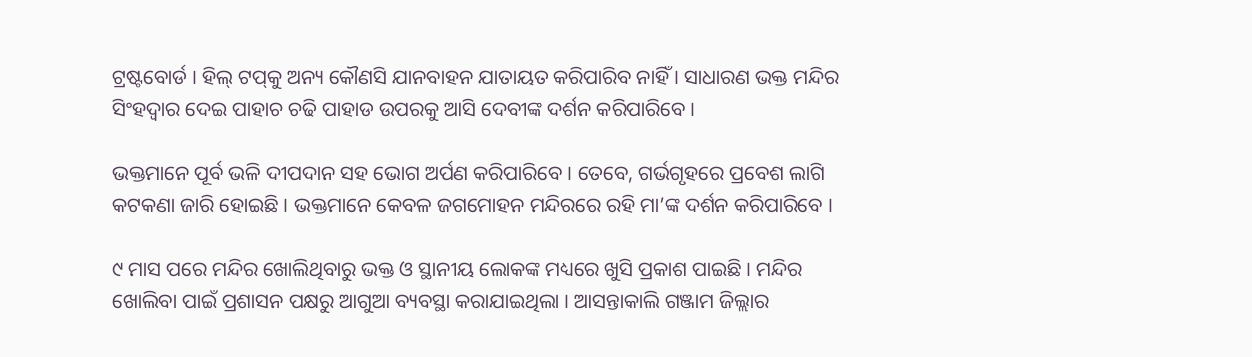ଟ୍ରଷ୍ଟବୋର୍ଡ । ହିଲ୍ ଟପ୍‌କୁ ଅନ୍ୟ କୌଣସି ଯାନବାହନ ଯାତାୟତ କରିପାରିବ ନାହିଁ । ସାଧାରଣ ଭକ୍ତ ମନ୍ଦିର ସିଂହଦ୍ୱାର ଦେଇ ପାହାଚ ଚଢି ପାହାଡ ଉପରକୁ ଆସି ଦେବୀଙ୍କ ଦର୍ଶନ କରିପାରିବେ ।

ଭକ୍ତମାନେ ପୂର୍ବ ଭଳି ଦୀପଦାନ ସହ ଭୋଗ ଅର୍ପଣ କରିପାରିବେ । ତେବେ, ଗର୍ଭଗୃହରେ ପ୍ରବେଶ ଲାଗି କଟକଣା ଜାରି ହୋଇଛି । ଭକ୍ତମାନେ କେବଳ ଜଗମୋହନ ମନ୍ଦିରରେ ରହି ମା’ଙ୍କ ଦର୍ଶନ କରିପାରିବେ ।

୯ ମାସ ପରେ ମନ୍ଦିର ଖୋଲିଥିବାରୁ ଭକ୍ତ ଓ ସ୍ଥାନୀୟ ଲୋକଙ୍କ ମଧ୍ୟରେ ଖୁସି ପ୍ରକାଶ ପାଇଛି । ମନ୍ଦିର ଖୋଲିବା ପାଇଁ ପ୍ରଶାସନ ପକ୍ଷରୁ ଆଗୁଆ ବ୍ୟବସ୍ଥା କରାଯାଇଥିଲା । ଆସନ୍ତାକାଲି ଗଞ୍ଜାମ ଜିଲ୍ଲାର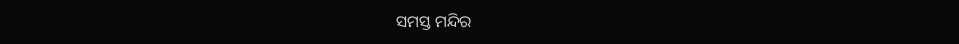ସମସ୍ତ ମନ୍ଦିର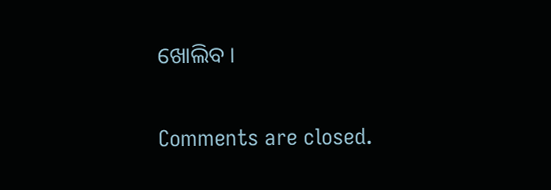ଖୋଲିବ ।

Comments are closed.